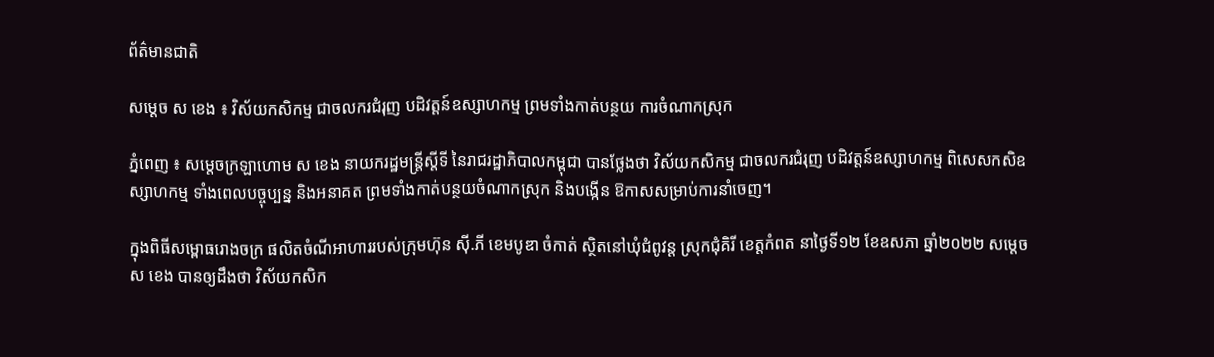ព័ត៌មានជាតិ

សម្ដេច ស ខេង ៖ វិស័យកសិកម្ម ជាចលករជំរុញ បដិវត្តន៍ឧស្សាហកម្ម ព្រមទាំងកាត់បន្ថយ ការចំណាកស្រុក

ភ្នំពេញ ៖ សម្ដេចក្រឡាហោម ស ខេង នាយករដ្ឋមន្ត្រីស្ដីទី នៃរាជរដ្ឋាភិបាលកម្ពុជា បានថ្លែងថា វិស័យកសិកម្ម ជាចលករជំរុញ បដិវត្តន៍ឧស្សាហកម្ម ពិសេសកសិឧស្សាហកម្ម ទាំងពេលបច្ចុប្បន្ន និងអនាគត ព្រមទាំងកាត់បន្ថយចំណាកស្រុក និងបង្កើន ឱកាសសម្រាប់ការនាំចេញ។

ក្នុងពិធីសម្ពោធរោងចក្រ ផលិតចំណីអាហាររបស់ក្រុមហ៊ុន ស៊ី.ភី ខេមបូឌា ចំកាត់ ស្ថិតនៅឃុំជំពូវន្ត ស្រុកជុំគិរី ខេត្តកំពត នាថ្ងៃទី១២ ខែឧសភា ឆ្នាំ២០២២ សម្ដេច ស ខេង បានឲ្យដឹងថា វិស័យកសិក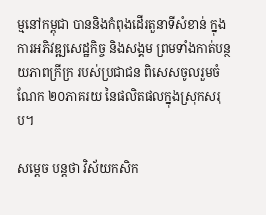ម្មនៅកម្ពុជា បាននិងកំពុងដើរតួនាទីសំខាន់ ក្នុងការអភិវឌ្ឍសេដ្ឋកិច្ច និងសង្គម ព្រមទាំងកាត់បន្ថយភាពក្រីក្រ របស់ប្រជាជន ពិសេសចូលរួមចំណែក ២០ភាគរយ នៃផលិតផលក្នុងស្រុកសរុប។

សម្ដេច បន្តថា វិស័យកសិក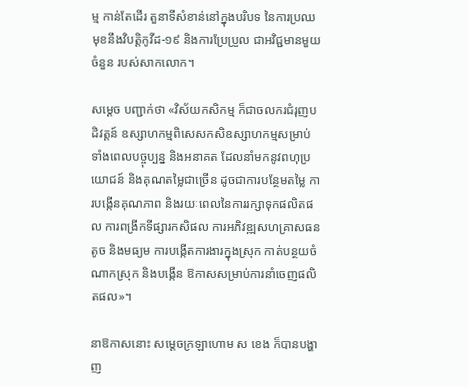ម្ម កាន់តែដើរ តួនាទីសំខាន់នៅក្នុងបរិបទ នៃការប្រឈមុខនឹងវិបត្តិកូវីដ-១៩ និងការប្រែប្រួល ជាអវិជ្ជមានមួយចំនួន របស់សាកលោក។

សម្ដេច បញ្ជាក់ថា «វិស័យកសិកម្ម ក៏ជាចលករជំរុញបដិវត្តន៍ ឧស្សាហកម្មពិសេសកសិឧស្សាហកម្មសម្រាប់ ទាំងពេលបច្ចុប្បន្ន និងអនាគត ដែលនាំមកនូវពហុប្រយោជន៍ និងគុណតម្លៃជាច្រើន ដូចជាការបន្ថែមតម្លៃ ការបង្កើនគុណភាព និងរយៈពេលនៃការរក្សាទុកផលិតផល ការពង្រីកទីផ្សារកសិផល ការអភិវឌ្ឍសហគ្រាសធនតូច និងមធ្យម ការបង្កើតការងារក្នុងស្រុក កាត់បន្ថយចំណាកស្រុក និងបង្កើន ឱកាសសម្រាប់ការនាំចេញផលិតផល»។

នាឱកាសនោះ សម្ដេចក្រឡាហោម ស ខេង ក៏បានបង្ហាញ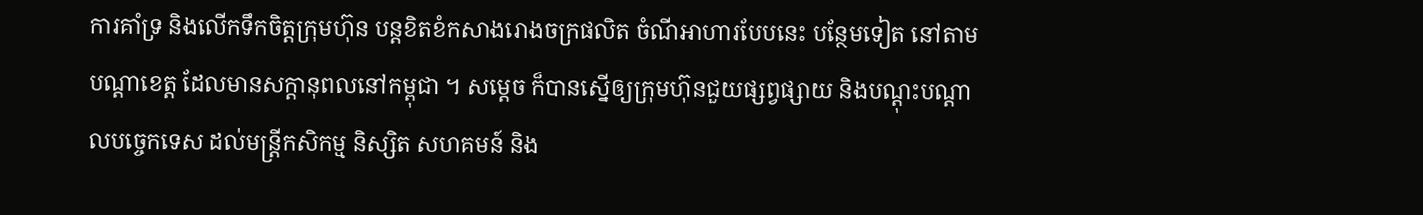ការគាំទ្រ និងលើកទឹកចិត្តក្រុមហ៊ុន បន្តខិតខំកសាងរោងចក្រផលិត ចំណីអាហារបែបនេះ បន្ថែមទៀត នៅតាមបណ្ដាខេត្ត ដែលមានសក្ដានុពលនៅកម្ពុជា ។ សម្ដេច ក៏បានស្នើឲ្យក្រុមហ៊ុនជួយផ្សព្វផ្សាយ និងបណ្ដុះបណ្ដាលបច្ចេកទេស ដល់មន្រ្តីកសិកម្ម និស្សិត សហគមន៍ និង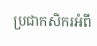ប្រជាកសិករអំពី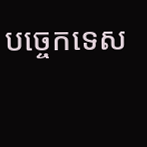បច្ចេកទេស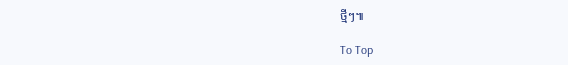ថ្មីៗ៕

To Top